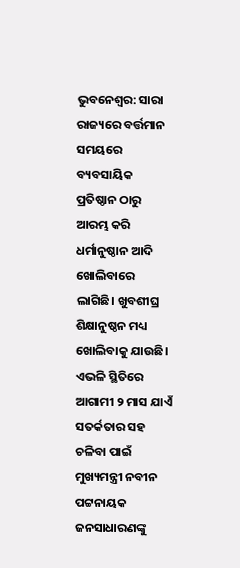ଭୁବନେଶ୍ୱର: ସାରା ରାଜ୍ୟରେ ବର୍ତ୍ତମାନ ସମୟରେ ବ୍ୟବସାୟିକ ପ୍ରତିଷ୍ଠାନ ଠାରୁ ଆରମ୍ଭ କରି ଧର୍ମାନୁଷ୍ଠାନ ଆଦି ଖୋଲିବାରେ ଲାଗିଛି। ଖୁବଶୀଘ୍ର ଶିକ୍ଷାନୁଷ୍ଠନ ମଧ୍ୟ ଖୋଲିବାକୁ ଯାଉଛି।
ଏଭଳି ସ୍ଥିତିରେ ଆଗାମୀ ୨ ମାସ ଯାଏଁ ସତର୍କତାର ସହ ଚଳିବା ପାଇଁ ମୁଖ୍ୟମନ୍ତ୍ରୀ ନବୀନ ପଟ୍ଟନାୟକ ଜନସାଧାରଣଙ୍କୁ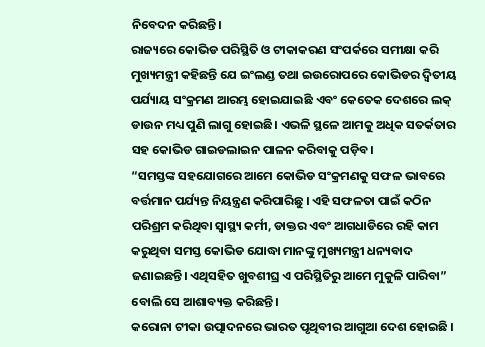ନିବେଦନ କରିଛନ୍ତି।
ରାଜ୍ୟରେ କୋଭିଡ ପରିସ୍ଥିତି ଓ ଟୀକାକରଣ ସଂପର୍କରେ ସମୀକ୍ଷା କରି ମୁଖ୍ୟମନ୍ତ୍ରୀ କହିଛନ୍ତି ଯେ ଇଂଲଣ୍ଡ ତଥା ଇଉରୋପରେ କୋଭିଡର ଦ୍ବିତୀୟ ପର୍ଯ୍ୟାୟ ସଂକ୍ରମଣ ଆରମ୍ଭ ହୋଇଯାଇଛି ଏବଂ କେତେକ ଦେଶରେ ଲକ୍ ଡାଉନ ମଧ୍ୟ ପୁଣି ଲାଗୁ ହୋଇଛି। ଏଭଳି ସ୍ଥଳେ ଆମକୁ ଅଧିକ ସତର୍କତାର ସହ କୋଭିଡ ଗାଇଡଲାଇନ ପାଳନ କରିବାକୁ ପଡ଼ିବ।
“ସମସ୍ତଙ୍କ ସହଯୋଗରେ ଆମେ କୋଭିଡ ସଂକ୍ରମଣକୁ ସଫଳ ଭାବରେ ବର୍ତ୍ତମାନ ପର୍ଯ୍ୟନ୍ତ ନିୟନ୍ତ୍ରଣ କରିପାରିଛୁ । ଏହି ସଫଳତା ପାଇଁ କଠିନ ପରିଶ୍ରମ କରିଥିବା ସ୍ବାସ୍ଥ୍ୟ କର୍ମୀ, ଡାକ୍ତର ଏବଂ ଆଗଧାଡିରେ ରହି କାମ କରୁଥିବା ସମସ୍ତ କୋଭିଡ ଯୋଦ୍ଧା ମାନଙ୍କୁ ମୁଖ୍ୟମନ୍ତ୍ରୀ ଧନ୍ୟବାଦ ଜଣାଇଛନ୍ତି। ଏଥିସହିତ ଖୁବଶୀଘ୍ର ଏ ପରିସ୍ଥିତିରୁ ଆମେ ମୁକୁଳି ପାରିବା” ବୋଲି ସେ ଆଶାବ୍ୟକ୍ତ କରିଛନ୍ତି।
କରୋନା ଟୀକା ଉତ୍ପାଦନରେ ଭାରତ ପୃଥିବୀର ଆଗୁଆ ଦେଶ ହୋଇଛି ।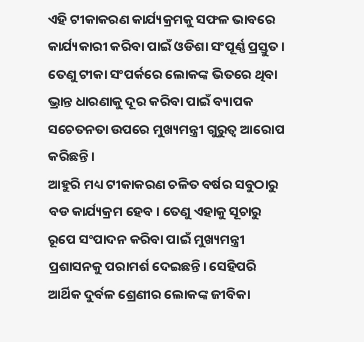ଏହି ଟୀକାକରଣ କାର୍ଯ୍ୟକ୍ରମକୁ ସଫଳ ଭାବରେ କାର୍ଯ୍ୟକାରୀ କରିବା ପାଇଁ ଓଡିଶା ସଂପୂର୍ଣ୍ଣ ପ୍ରସ୍ତୁତ । ତେଣୁ ଟୀକା ସଂପର୍କରେ ଲୋକଙ୍କ ଭିତରେ ଥିବା ଭ୍ରାନ୍ତ ଧାରଣାକୁ ଦୂର କରିବା ପାଇଁ ବ୍ୟାପକ ସଚେତନତା ଉପରେ ମୁଖ୍ୟମନ୍ତ୍ରୀ ଗୁରୁତ୍ବ ଆରୋପ କରିଛନ୍ତି।
ଆହୁରି ମଧ୍ୟ ଟୀକାକରଣ ଚଳିତ ବର୍ଷର ସବୁଠାରୁ ବଡ କାର୍ଯ୍ୟକ୍ରମ ହେବ। ତେଣୁ ଏହାକୁ ସୂଚାରୁ ରୂପେ ସଂପାଦନ କରିବା ପାଇଁ ମୁଖ୍ୟମନ୍ତ୍ରୀ ପ୍ରଶାସନକୁ ପରାମର୍ଶ ଦେଇଛନ୍ତି। ସେହିପରି ଆର୍ଥିକ ଦୁର୍ବଳ ଶ୍ରେଣୀର ଲୋକଙ୍କ ଜୀବିକା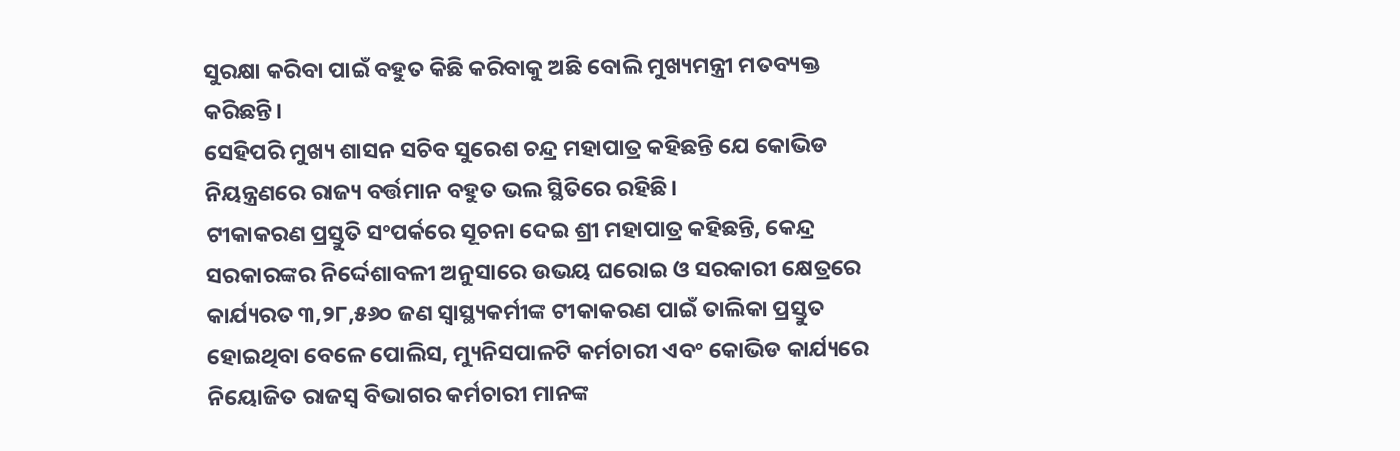ସୁରକ୍ଷା କରିବା ପାଇଁ ବହୁତ କିଛି କରିବାକୁ ଅଛି ବୋଲି ମୁଖ୍ୟମନ୍ତ୍ରୀ ମତବ୍ୟକ୍ତ କରିଛନ୍ତି।
ସେହିପରି ମୁଖ୍ୟ ଶାସନ ସଚିବ ସୁରେଶ ଚନ୍ଦ୍ର ମହାପାତ୍ର କହିଛନ୍ତି ଯେ କୋଭିଡ ନିୟନ୍ତ୍ରଣରେ ରାଜ୍ୟ ବର୍ତ୍ତମାନ ବହୁତ ଭଲ ସ୍ଥିତିରେ ରହିଛି।
ଟୀକାକରଣ ପ୍ରସ୍ତୁତି ସଂପର୍କରେ ସୂଚନା ଦେଇ ଶ୍ରୀ ମହାପାତ୍ର କହିଛନ୍ତି, କେନ୍ଦ୍ର ସରକାରଙ୍କର ନିର୍ଦ୍ଦେଶାବଳୀ ଅନୁସାରେ ଉଭୟ ଘରୋଇ ଓ ସରକାରୀ କ୍ଷେତ୍ରରେ କାର୍ଯ୍ୟରତ ୩,୨୮,୫୬୦ ଜଣ ସ୍ବାସ୍ଥ୍ୟକର୍ମୀଙ୍କ ଟୀକାକରଣ ପାଇଁ ତାଲିକା ପ୍ରସ୍ତୁତ ହୋଇଥିବା ବେଳେ ପୋଲିସ, ମ୍ୟୁନିସପାଳଟି କର୍ମଚାରୀ ଏବଂ କୋଭିଡ କାର୍ଯ୍ୟରେ ନିୟୋଜିତ ରାଜସ୍ବ ବିଭାଗର କର୍ମଚାରୀ ମାନଙ୍କ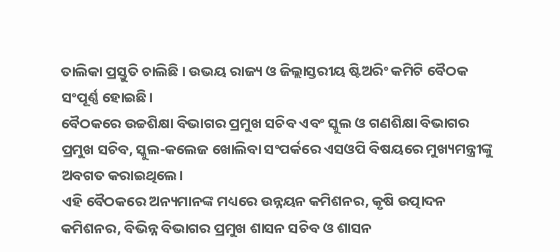ତାଲିକା ପ୍ରସ୍ତୁତି ଚାଲିଛି । ଉଭୟ ରାଜ୍ୟ ଓ ଜିଲ୍ଲାସ୍ତରୀୟ ଷ୍ଟିଅରିଂ କମିଟି ବୈଠକ ସଂପୂର୍ଣ୍ଣ ହୋଇଛି।
ବୈଠକରେ ଉଚ୍ଚଶିକ୍ଷା ବିଭାଗର ପ୍ରମୁଖ ସଚିବ ଏବଂ ସ୍କୁଲ ଓ ଗଣଶିକ୍ଷା ବିଭାଗର ପ୍ରମୁଖ ସଚିବ, ସ୍କୁଲ-କଲେଜ ଖୋଲିବା ସଂପର୍କରେ ଏସଓପି ବିଷୟରେ ମୁଖ୍ୟମନ୍ତ୍ରୀଙ୍କୁ ଅବଗତ କରାଇଥିଲେ।
ଏହି ବୈଠକରେ ଅନ୍ୟମାନଙ୍କ ମଧ୍ୟରେ ଉନ୍ନୟନ କମିଶନର, କୃଷି ଉତ୍ପାଦନ କମିଶନର, ବିଭିନ୍ନ ବିଭାଗର ପ୍ରମୁଖ ଶାସନ ସଚିବ ଓ ଶାସନ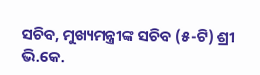ସଚିବ, ମୁଖ୍ୟମନ୍ତ୍ରୀଙ୍କ ସଚିବ (୫-ଟି) ଶ୍ରୀ ଭି.କେ.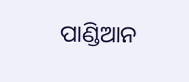ପାଣ୍ଡିଆନ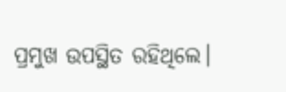ପ୍ରମୁଖ ଉପସ୍ଥିତ ରହିଥିଲେ।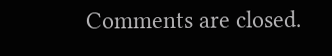Comments are closed.